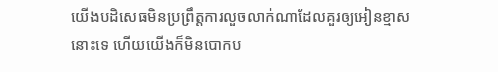យើងបដិសេធមិនប្រព្រឹត្តការលួចលាក់ណាដែលគួរឲ្យអៀនខ្មាសនោះទេ ហើយយើងក៏មិនបោកប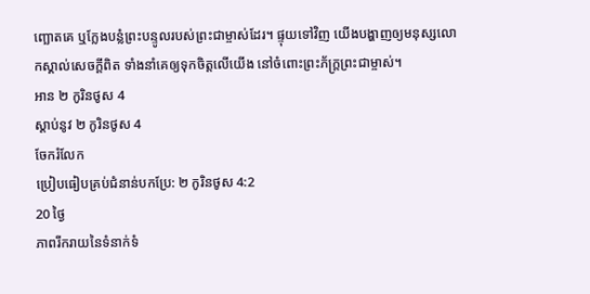ញ្ឆោតគេ ឬក្លែងបន្លំព្រះបន្ទូលរបស់ព្រះជាម្ចាស់ដែរ។ ផ្ទុយទៅវិញ យើងបង្ហាញឲ្យមនុស្សលោកស្គាល់សេចក្ដីពិត ទាំងនាំគេឲ្យទុកចិត្តលើយើង នៅចំពោះព្រះភ័ក្ត្រព្រះជាម្ចាស់។
អាន ២ កូរិនថូស 4
ស្ដាប់នូវ ២ កូរិនថូស 4
ចែករំលែក
ប្រៀបធៀបគ្រប់ជំនាន់បកប្រែ: ២ កូរិនថូស 4:2
20 ថ្ងៃ
ភាពរីករាយនៃទំនាក់ទំ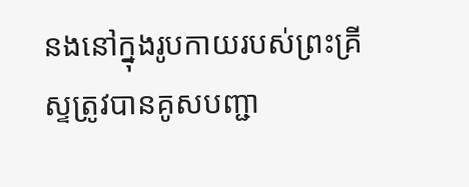នងនៅក្នុងរូបកាយរបស់ព្រះគ្រីស្ទត្រូវបានគូសបញ្ជា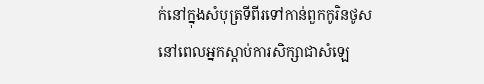ក់នៅក្នុងសំបុត្រទីពីរទៅកាន់ពួកកូរិនថូស នៅពេលអ្នកស្តាប់ការសិក្សាជាសំឡេ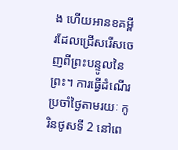ង ហើយអានខគម្ពីរដែលជ្រើសរើសចេញពីព្រះបន្ទូលនៃព្រះ។ ការធ្វើដំណើរប្រចាំថ្ងៃតាមរយៈ កូរិនថូសទី 2 នៅពេ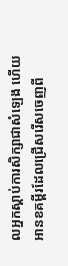លអ្នកស្តាប់ការសិក្សាជាសំឡេង ហើយអានខគម្ពីរដែលជ្រើសរើសចេញពី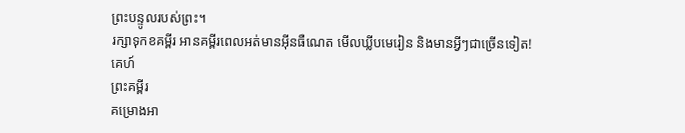ព្រះបន្ទូលរបស់ព្រះ។
រក្សាទុកខគម្ពីរ អានគម្ពីរពេលអត់មានអ៊ីនធឺណេត មើលឃ្លីបមេរៀន និងមានអ្វីៗជាច្រើនទៀត!
គេហ៍
ព្រះគម្ពីរ
គម្រោងអា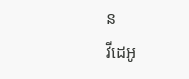ន
វីដេអូ